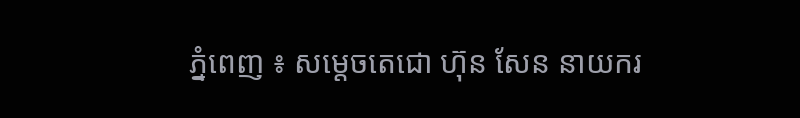ភ្នំពេញ ៖ សម្តេចតេជោ ហ៊ុន សែន នាយករ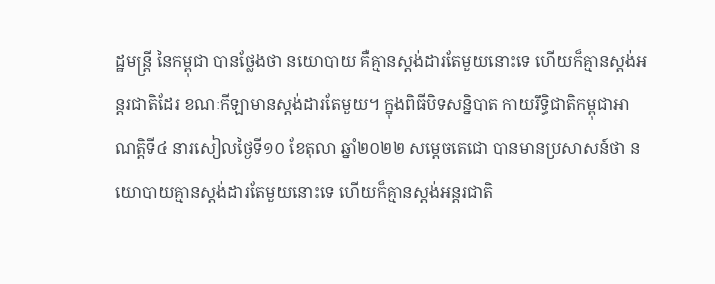ដ្ឋមន្ដ្រី នៃកម្ពុជា បានថ្លែងថា នយោបាយ គឺគ្មានស្តង់ដារតែមួយនោះទេ ហើយក៏គ្មានស្តង់អន្តរជាតិដែរ ខណៈកីឡាមានស្ដង់ដារតែមួយ។ ក្នុងពិធីបិទសន្និបាត កាយរឹទ្ធិជាតិកម្ពុជាអាណត្តិទី៤ នារសៀលថ្ងៃទី១០ ខែតុលា ឆ្នាំ២០២២ សម្ដេចតេជោ បានមានប្រសាសន៍ថា នយោបាយគ្មានស្តង់ដារតែមួយនោះទេ ហើយក៏គ្មានស្តង់អន្តរជាតិ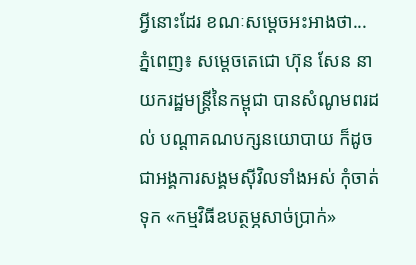អ្វីនោះដែរ ខណៈសម្ដេចអះអាងថា...
ភ្នំពេញ៖ សម្ដេចតេជោ ហ៊ុន សែន នាយករដ្ឋមន្រ្តីនៃកម្ពុជា បានសំណូមពរដល់ បណ្ដាគណបក្សនយោបាយ ក៏ដូចជាអង្គការសង្គមស៊ីវិលទាំងអស់ កុំចាត់ទុក «កម្មវិធីឧបត្ថម្ភសាច់ប្រាក់»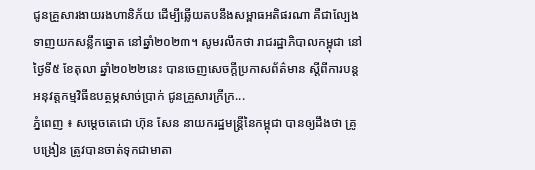ជូនគ្រួសារងាយរងហានិភ័យ ដើម្បីឆ្លើយតបនឹងសម្ពាធអតិផរណា គឺជាល្បែងទាញយកសន្លឹកឆ្នោត នៅឆ្នាំ២០២៣។ សូមរលឹកថា រាជរដ្ឋាភិបាលកម្ពុជា នៅថ្ងៃទី៥ ខែតុលា ឆ្នាំ២០២២នេះ បានចេញសេចក្តីប្រកាសព័ត៌មាន ស្តីពីការបន្តអនុវត្តកម្មវិធីឧបត្ថម្ភសាច់ប្រាក់ ជូនគ្រួសារក្រីក្រ...
ភ្នំពេញ ៖ សម្តេចតេជោ ហ៊ុន សែន នាយករដ្ឋមន្ដ្រីនៃកម្ពុជា បានឲ្យដឹងថា គ្រូបង្រៀន ត្រូវបានចាត់ទុកជាមាតា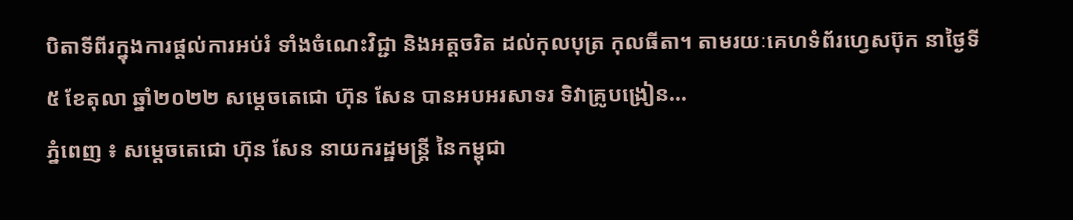បិតាទីពីរក្នុងការផ្តល់ការអប់រំ ទាំងចំណេះវិជ្ជា និងអត្តចរិត ដល់កុលបុត្រ កុលធីតា។ តាមរយៈគេហទំព័រហ្វេសប៊ុក នាថ្ងៃទី៥ ខែតុលា ឆ្នាំ២០២២ សម្តេចតេជោ ហ៊ុន សែន បានអបអរសាទរ ទិវាគ្រូបង្រៀន...
ភ្នំពេញ ៖ សម្ដេចតេជោ ហ៊ុន សែន នាយករដ្ឋមន្ត្រី នៃកម្ពុជា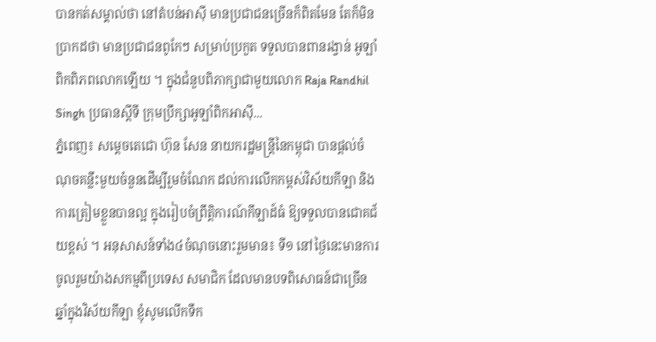បានកត់សម្គាល់ថា នៅតំបន់អាស៊ី មានប្រជាជនច្រើនក៏ពិតមែន តែក៏មិនប្រាកដថា មានប្រជាជនពូកែៗ សម្រាប់ប្រកួត ទទួលបានពានរង្វាន់ អូឡាំពិកពិភពលោកឡើយ ។ ក្នុងជំនួបពិភាក្សាជាមួយលោក Raja Randhil Singh ប្រធានស្ដីទី ក្រុមប្រឹក្សាអូឡាំពិកអាស៊ី...
ភ្នំពេញ៖ សម្ដេចតេជោ ហ៊ុន សែន នាយករដ្ឋមន្រ្តីនៃកម្ពុជា បានផ្ដល់ចំណុចគន្លឹះមួយចំនួនដើម្បីរួមចំណែក ដល់ការលើកកម្ពស់វិស័យកីឡា និងការត្រៀមខ្លួនបានល្អ ក្នុងរៀបចំព្រឹត្តិការណ៍កីឡាដ៍ធំ ឱ្យទទួលបានជោគជ័យខ្ពស់ ។ អនុសាសន៍ទាំង៤ចំណុចនោះរួមមាន៖ ទី១ នៅថ្ងៃនេះមានការចូលរួមយ៉ាងសកម្មពីប្រទេស សមាជិក ដែលមានបទពិសោធន៍ជាច្រើន ឆ្នាំក្នុងវិស័យកីឡា ខ្ញុំសូមលើកទឹក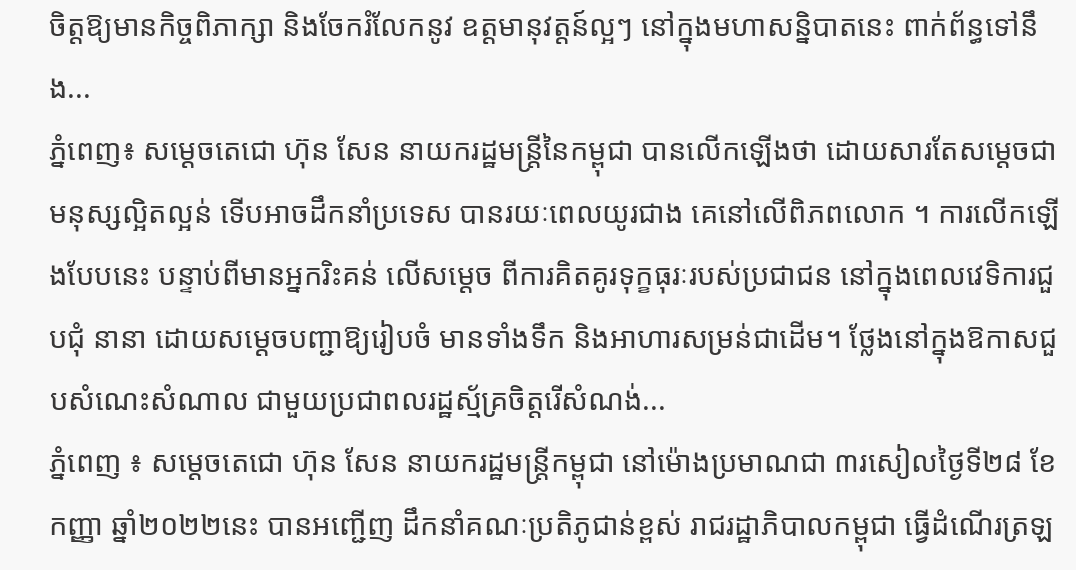ចិត្តឱ្យមានកិច្ចពិភាក្សា និងចែករំលែកនូវ ឧត្តមានុវត្តន៍ល្អៗ នៅក្នុងមហាសន្និបាតនេះ ពាក់ព័ន្ធទៅនឹង...
ភ្នំពេញ៖ សម្ដេចតេជោ ហ៊ុន សែន នាយករដ្ឋមន្រ្តីនៃកម្ពុជា បានលើកឡើងថា ដោយសារតែសម្ដេចជាមនុស្សល្អិតល្អន់ ទើបអាចដឹកនាំប្រទេស បានរយៈពេលយូរជាង គេនៅលើពិភពលោក ។ ការលើកឡើងបែបនេះ បន្ទាប់ពីមានអ្នករិះគន់ លើសម្ដេច ពីការគិតគូរទុក្ខធុរៈរបស់ប្រជាជន នៅក្នុងពេលវេទិការជួបជុំ នានា ដោយសម្ដេចបញ្ជាឱ្យរៀបចំ មានទាំងទឹក និងអាហារសម្រន់ជាដើម។ ថ្លែងនៅក្នុងឱកាសជួបសំណេះសំណាល ជាមួយប្រជាពលរដ្ឋស្ម័គ្រចិត្តរើសំណង់...
ភ្នំពេញ ៖ សម្ដេចតេជោ ហ៊ុន សែន នាយករដ្ឋមន្ត្រីកម្ពុជា នៅម៉ោងប្រមាណជា ៣រសៀលថ្ងៃទី២៨ ខែកញ្ញា ឆ្នាំ២០២២នេះ បានអញ្ជើញ ដឹកនាំគណៈប្រតិភូជាន់ខ្ពស់ រាជរដ្ឋាភិបាលកម្ពុជា ធ្វើដំណើរត្រឡ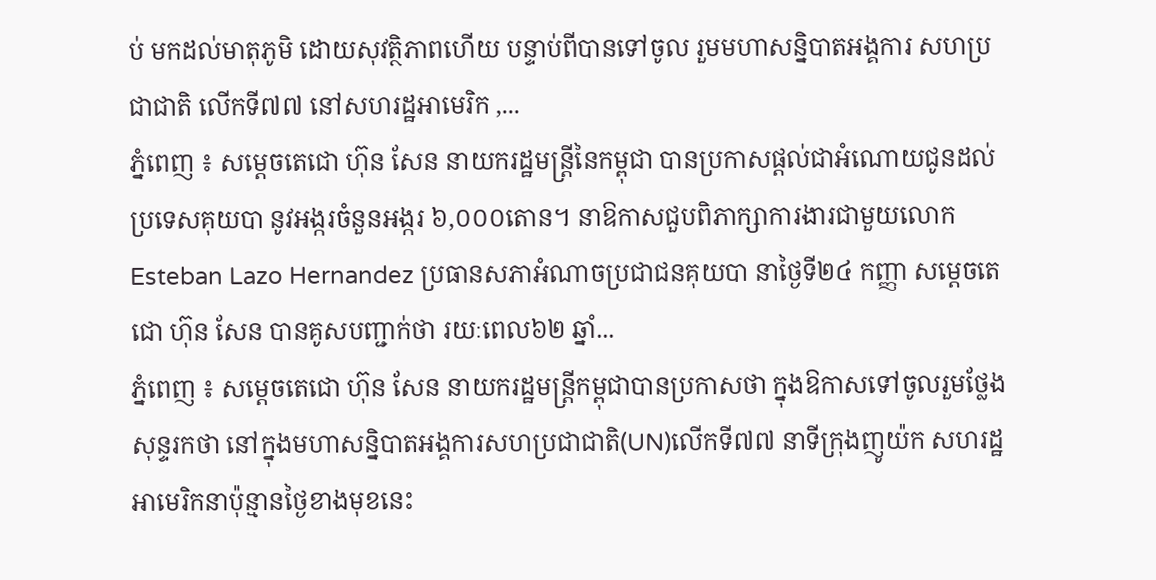ប់ មកដល់មាតុភូមិ ដោយសុវត្ថិភាពហើយ បន្ទាប់ពីបានទៅចូល រួមមហាសន្និបាតអង្គការ សហប្រជាជាតិ លើកទី៧៧ នៅសហរដ្ឋអាមេរិក ,...
ភ្នំពេញ ៖ សម្ដេចតេជោ ហ៊ុន សែន នាយករដ្ឋមន្ត្រីនៃកម្ពុជា បានប្រកាសផ្ដល់ជាអំណោយជូនដល់ប្រទេសគុយបា នូវអង្ករចំនួនអង្ករ ៦,០០០តោន។ នាឱកាសជួបពិភាក្សាការងារជាមួយលោក Esteban Lazo Hernandez ប្រធានសភាអំណាចប្រជាជនគុយបា នាថ្ងៃទី២៤ កញ្ញា សម្តេចតេជោ ហ៊ុន សែន បានគូសបញ្ជាក់ថា រយៈពេល៦២ ឆ្នាំ...
ភ្នំពេញ ៖ សម្តេចតេជោ ហ៊ុន សែន នាយករដ្ឋមន្រ្តីកម្ពុជាបានប្រកាសថា ក្នុងឱកាសទៅចូលរួមថ្លែងសុន្ទរកថា នៅក្នុងមហាសន្និបាតអង្គការសហប្រជាជាតិ(UN)លើកទី៧៧ នាទីក្រុងញូយ៉ក សហរដ្ឋអាមេរិកនាប៉ុន្មានថ្ងៃខាងមុខនេះ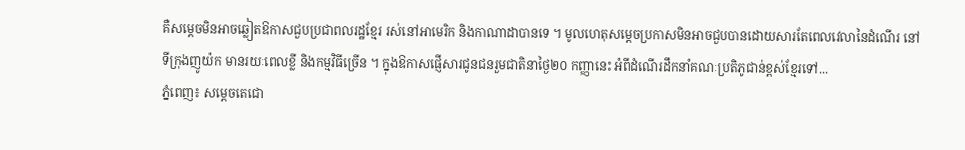គឺសម្តេចមិនអាចឆ្លៀតឱកាសជួបប្រជាពលរដ្ឋខ្មែរ រស់នៅអាមេរិក និងកាណាដាបានទេ ។ មូលហេតុសម្តេចប្រកាសមិនអាចជួបបានដោយសារតែពេលវេលានៃដំណើរ នៅទីក្រុងញូយ៉ក មានរយៈពេលខ្លី និងកម្មវិធីច្រើន ។ ក្នុងឱកាសផ្ញើសារជូនជនរួមជាតិនាថ្ងៃ២០ កញ្ញានេះ អំពីដំណើរដឹកនាំគណៈប្រតិភូជាន់ខ្ពស់ខ្មែរទៅ...
ភ្នំពេញ៖ សម្ដេចតេជោ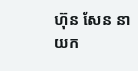ហ៊ុន សែន នាយក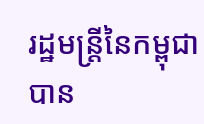រដ្ឋមន្រ្តីនៃកម្ពុជា បាន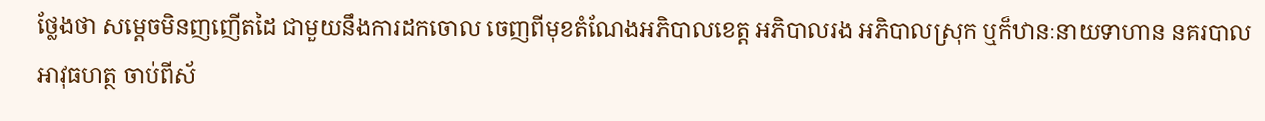ថ្លែងថា សម្ដេចមិនញញើតដៃ ជាមួយនឹងការដកចោល ចេញពីមុខតំណែងអភិបាលខេត្ត អភិបាលរង អភិបាលស្រុក ឬក៏ឋានៈនាយទាហាន នគរបាល អាវុធហត្ថ ចាប់ពីស័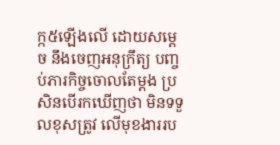ក្ក៥ឡើងលើ ដោយសម្ដេច នឹងចេញអនុក្រឹត្យ បញ្ចប់ភារកិច្ចចោលតែម្ដង ប្រសិនបើរកឃើញថា មិនទទួលខុសត្រូវ លើមុខងាររប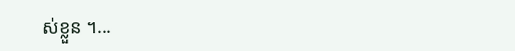ស់ខ្លួន ។...